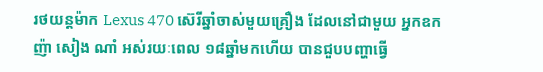រថយន្តម៉ាក Lexus 470 ស៊េរីឆ្នាំចាស់មួយគ្រឿង ដែលនៅជាមួយ អ្នកឧកញ៉ា សៀង ណាំ អស់រយៈពេល ១៨ឆ្នាំមកហើយ បានជួបបញ្ហាធ្វើ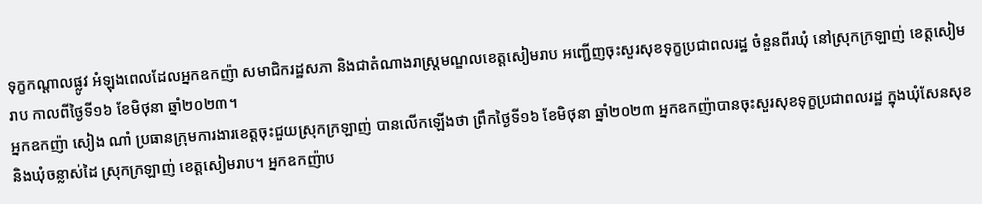ទុក្ខកណ្តាលផ្លូវ អំឡុងពេលដែលអ្នកឧកញ៉ា សមាជិករដ្ឋសភា និងជាតំណាងរាស្ត្រមណ្ឌលខេត្តសៀមរាប អញ្ជើញចុះសួរសុខទុក្ខប្រជាពលរដ្ឋ ចំនួនពីរឃុំ នៅស្រុកក្រឡាញ់ ខេត្តសៀមរាប កាលពីថ្ងៃទី១៦ ខែមិថុនា ឆ្នាំ២០២៣។
អ្នកឧកញ៉ា សៀង ណាំ ប្រធានក្រុមការងារខេត្តចុះជួយស្រុកក្រឡាញ់ បានលើកឡើងថា ព្រឹកថ្ងៃទី១៦ ខែមិថុនា ឆ្នាំ២០២៣ អ្នកឧកញ៉ាបានចុះសួរសុខទុក្ខប្រជាពលរដ្ឋ ក្នុងឃុំសែនសុខ និងឃុំចន្លាស់ដៃ ស្រុកក្រឡាញ់ ខេត្តសៀមរាប។ អ្នកឧកញ៉ាប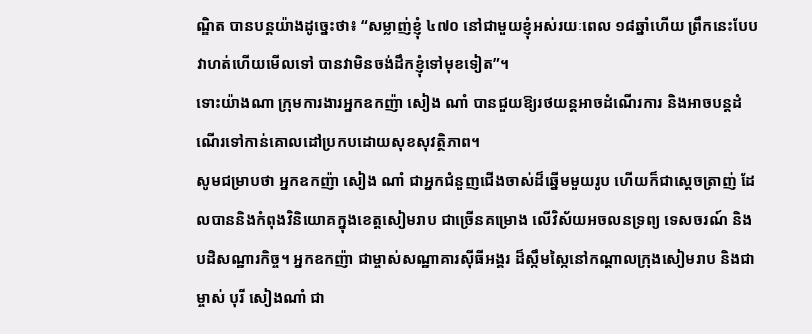ណ្ឌិត បានបន្តយ៉ាងដូច្នេះថា៖ “សម្លាញ់ខ្ញុំ ៤៧០ នៅជាមួយខ្ញុំអស់រយៈពេល ១៨ឆ្នាំហើយ ព្រឹកនេះបែបវាហត់ហើយមើលទៅ បានវាមិនចង់ដឹកខ្ញុំទៅមុខទៀត”។
ទោះយ៉ាងណា ក្រុមការងារអ្នកឧកញ៉ា សៀង ណាំ បានជួយឱ្យរថយន្តអាចដំណើរការ និងអាចបន្តដំណើរទៅកាន់គោលដៅប្រកបដោយសុខសុវត្ថិភាព។
សូមជម្រាបថា អ្នកឧកញ៉ា សៀង ណាំ ជាអ្នកជំនួញជើងចាស់ដ៏ឆ្នើមមួយរូប ហើយក៏ជាស្តេចត្រាញ់ ដែលបាននិងកំពុងវិនិយោគក្នុងខេត្តសៀមរាប ជាច្រើនគម្រោង លើវិស័យអចលនទ្រព្យ ទេសចរណ៍ និងបដិសណ្ឋារកិច្ច។ អ្នកឧកញ៉ា ជាម្ចាស់សណ្ឋាគារស៊ីធីអង្គរ ដ៏ស្កឹមស្កៃនៅកណ្ដាលក្រុងសៀមរាប និងជាម្ចាស់ បុរី សៀងណាំ ជា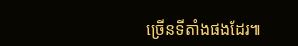ច្រើនទីតាំងផងដែរ៕